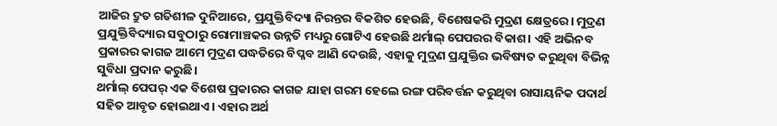ଆଜିର ଦ୍ରୁତ ଗତିଶୀଳ ଦୁନିଆରେ, ପ୍ରଯୁକ୍ତିବିଦ୍ୟା ନିରନ୍ତର ବିକଶିତ ହେଉଛି, ବିଶେଷକରି ମୁଦ୍ରଣ କ୍ଷେତ୍ରରେ। ମୁଦ୍ରଣ ପ୍ରଯୁକ୍ତିବିଦ୍ୟାର ସବୁଠାରୁ ରୋମାଞ୍ଚକର ଉନ୍ନତି ମଧ୍ୟରୁ ଗୋଟିଏ ହେଉଛି ଥର୍ମାଲ୍ ପେପରର ବିକାଶ। ଏହି ଅଭିନବ ପ୍ରକାରର କାଗଜ ଆମେ ମୁଦ୍ରଣ ପଦ୍ଧତିରେ ବିପ୍ଳବ ଆଣି ଦେଉଛି, ଏହାକୁ ମୁଦ୍ରଣ ପ୍ରଯୁକ୍ତିର ଭବିଷ୍ୟତ କରୁଥିବା ବିଭିନ୍ନ ସୁବିଧା ପ୍ରଦାନ କରୁଛି।
ଥର୍ମାଲ୍ ପେପର୍ ଏକ ବିଶେଷ ପ୍ରକାରର କାଗଜ ଯାହା ଗରମ ହେଲେ ରଙ୍ଗ ପରିବର୍ତ୍ତନ କରୁଥିବା ରାସାୟନିକ ପଦାର୍ଥ ସହିତ ଆବୃତ ହୋଇଥାଏ। ଏହାର ଅର୍ଥ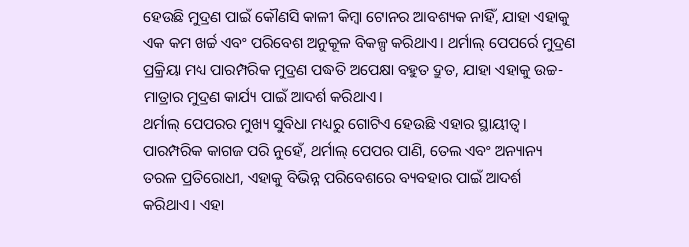ହେଉଛି ମୁଦ୍ରଣ ପାଇଁ କୌଣସି କାଳୀ କିମ୍ବା ଟୋନର ଆବଶ୍ୟକ ନାହିଁ, ଯାହା ଏହାକୁ ଏକ କମ ଖର୍ଚ୍ଚ ଏବଂ ପରିବେଶ ଅନୁକୂଳ ବିକଳ୍ପ କରିଥାଏ। ଥର୍ମାଲ୍ ପେପର୍ରେ ମୁଦ୍ରଣ ପ୍ରକ୍ରିୟା ମଧ୍ୟ ପାରମ୍ପରିକ ମୁଦ୍ରଣ ପଦ୍ଧତି ଅପେକ୍ଷା ବହୁତ ଦ୍ରୁତ, ଯାହା ଏହାକୁ ଉଚ୍ଚ-ମାତ୍ରାର ମୁଦ୍ରଣ କାର୍ଯ୍ୟ ପାଇଁ ଆଦର୍ଶ କରିଥାଏ।
ଥର୍ମାଲ୍ ପେପରର ମୁଖ୍ୟ ସୁବିଧା ମଧ୍ୟରୁ ଗୋଟିଏ ହେଉଛି ଏହାର ସ୍ଥାୟୀତ୍ୱ। ପାରମ୍ପରିକ କାଗଜ ପରି ନୁହେଁ, ଥର୍ମାଲ୍ ପେପର ପାଣି, ତେଲ ଏବଂ ଅନ୍ୟାନ୍ୟ ତରଳ ପ୍ରତିରୋଧୀ, ଏହାକୁ ବିଭିନ୍ନ ପରିବେଶରେ ବ୍ୟବହାର ପାଇଁ ଆଦର୍ଶ କରିଥାଏ। ଏହା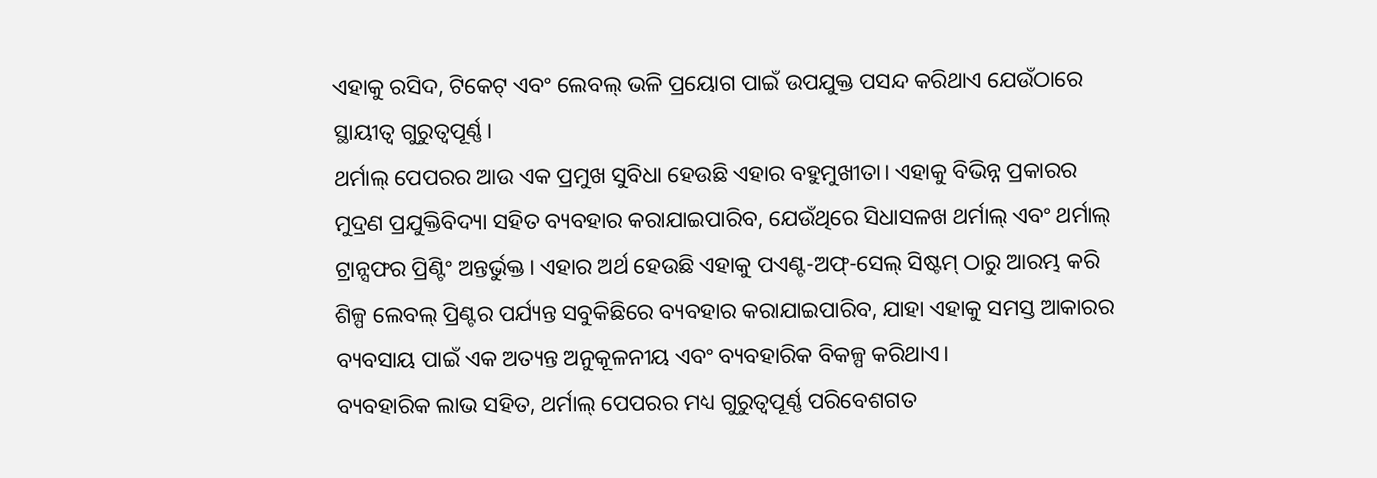ଏହାକୁ ରସିଦ, ଟିକେଟ୍ ଏବଂ ଲେବଲ୍ ଭଳି ପ୍ରୟୋଗ ପାଇଁ ଉପଯୁକ୍ତ ପସନ୍ଦ କରିଥାଏ ଯେଉଁଠାରେ ସ୍ଥାୟୀତ୍ୱ ଗୁରୁତ୍ୱପୂର୍ଣ୍ଣ।
ଥର୍ମାଲ୍ ପେପରର ଆଉ ଏକ ପ୍ରମୁଖ ସୁବିଧା ହେଉଛି ଏହାର ବହୁମୁଖୀତା। ଏହାକୁ ବିଭିନ୍ନ ପ୍ରକାରର ମୁଦ୍ରଣ ପ୍ରଯୁକ୍ତିବିଦ୍ୟା ସହିତ ବ୍ୟବହାର କରାଯାଇପାରିବ, ଯେଉଁଥିରେ ସିଧାସଳଖ ଥର୍ମାଲ୍ ଏବଂ ଥର୍ମାଲ୍ ଟ୍ରାନ୍ସଫର ପ୍ରିଣ୍ଟିଂ ଅନ୍ତର୍ଭୁକ୍ତ। ଏହାର ଅର୍ଥ ହେଉଛି ଏହାକୁ ପଏଣ୍ଟ-ଅଫ୍-ସେଲ୍ ସିଷ୍ଟମ୍ ଠାରୁ ଆରମ୍ଭ କରି ଶିଳ୍ପ ଲେବଲ୍ ପ୍ରିଣ୍ଟର ପର୍ଯ୍ୟନ୍ତ ସବୁକିଛିରେ ବ୍ୟବହାର କରାଯାଇପାରିବ, ଯାହା ଏହାକୁ ସମସ୍ତ ଆକାରର ବ୍ୟବସାୟ ପାଇଁ ଏକ ଅତ୍ୟନ୍ତ ଅନୁକୂଳନୀୟ ଏବଂ ବ୍ୟବହାରିକ ବିକଳ୍ପ କରିଥାଏ।
ବ୍ୟବହାରିକ ଲାଭ ସହିତ, ଥର୍ମାଲ୍ ପେପରର ମଧ୍ୟ ଗୁରୁତ୍ୱପୂର୍ଣ୍ଣ ପରିବେଶଗତ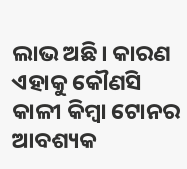ଲାଭ ଅଛି। କାରଣ ଏହାକୁ କୌଣସି କାଳୀ କିମ୍ବା ଟୋନର ଆବଶ୍ୟକ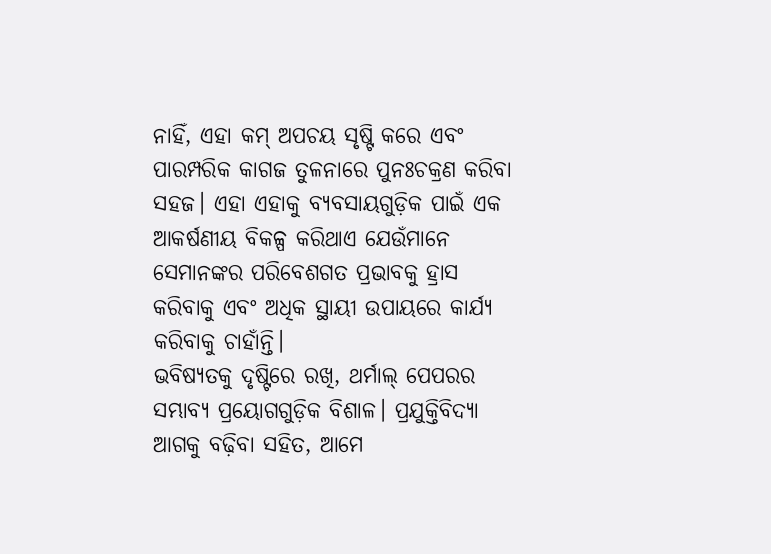ନାହିଁ, ଏହା କମ୍ ଅପଚୟ ସୃଷ୍ଟି କରେ ଏବଂ ପାରମ୍ପରିକ କାଗଜ ତୁଳନାରେ ପୁନଃଚକ୍ରଣ କରିବା ସହଜ। ଏହା ଏହାକୁ ବ୍ୟବସାୟଗୁଡ଼ିକ ପାଇଁ ଏକ ଆକର୍ଷଣୀୟ ବିକଳ୍ପ କରିଥାଏ ଯେଉଁମାନେ ସେମାନଙ୍କର ପରିବେଶଗତ ପ୍ରଭାବକୁ ହ୍ରାସ କରିବାକୁ ଏବଂ ଅଧିକ ସ୍ଥାୟୀ ଉପାୟରେ କାର୍ଯ୍ୟ କରିବାକୁ ଚାହାଁନ୍ତି।
ଭବିଷ୍ୟତକୁ ଦୃଷ୍ଟିରେ ରଖି, ଥର୍ମାଲ୍ ପେପରର ସମ୍ଭାବ୍ୟ ପ୍ରୟୋଗଗୁଡ଼ିକ ବିଶାଳ। ପ୍ରଯୁକ୍ତିବିଦ୍ୟା ଆଗକୁ ବଢ଼ିବା ସହିତ, ଆମେ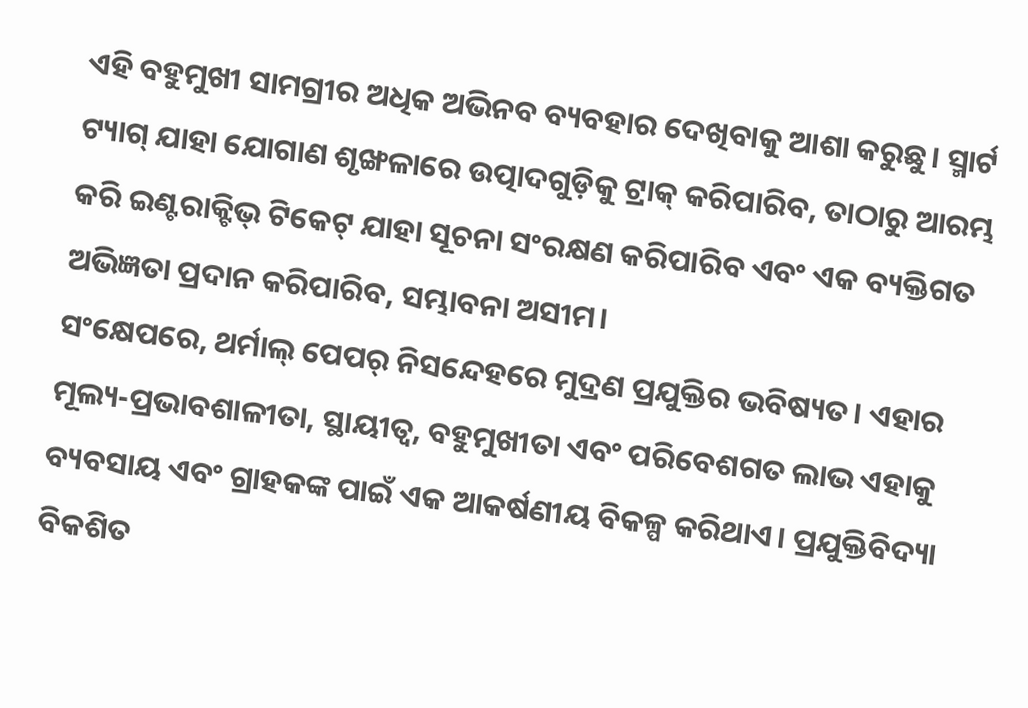ଏହି ବହୁମୁଖୀ ସାମଗ୍ରୀର ଅଧିକ ଅଭିନବ ବ୍ୟବହାର ଦେଖିବାକୁ ଆଶା କରୁଛୁ। ସ୍ମାର୍ଟ ଟ୍ୟାଗ୍ ଯାହା ଯୋଗାଣ ଶୃଙ୍ଖଳାରେ ଉତ୍ପାଦଗୁଡ଼ିକୁ ଟ୍ରାକ୍ କରିପାରିବ, ତାଠାରୁ ଆରମ୍ଭ କରି ଇଣ୍ଟରାକ୍ଟିଭ୍ ଟିକେଟ୍ ଯାହା ସୂଚନା ସଂରକ୍ଷଣ କରିପାରିବ ଏବଂ ଏକ ବ୍ୟକ୍ତିଗତ ଅଭିଜ୍ଞତା ପ୍ରଦାନ କରିପାରିବ, ସମ୍ଭାବନା ଅସୀମ।
ସଂକ୍ଷେପରେ, ଥର୍ମାଲ୍ ପେପର୍ ନିସନ୍ଦେହରେ ମୁଦ୍ରଣ ପ୍ରଯୁକ୍ତିର ଭବିଷ୍ୟତ। ଏହାର ମୂଲ୍ୟ-ପ୍ରଭାବଶାଳୀତା, ସ୍ଥାୟୀତ୍ୱ, ବହୁମୁଖୀତା ଏବଂ ପରିବେଶଗତ ଲାଭ ଏହାକୁ ବ୍ୟବସାୟ ଏବଂ ଗ୍ରାହକଙ୍କ ପାଇଁ ଏକ ଆକର୍ଷଣୀୟ ବିକଳ୍ପ କରିଥାଏ। ପ୍ରଯୁକ୍ତିବିଦ୍ୟା ବିକଶିତ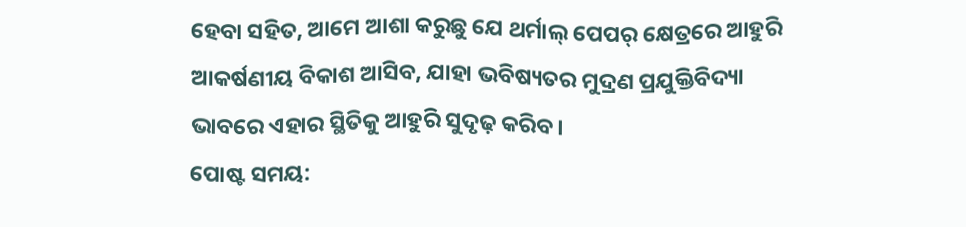ହେବା ସହିତ, ଆମେ ଆଶା କରୁଛୁ ଯେ ଥର୍ମାଲ୍ ପେପର୍ କ୍ଷେତ୍ରରେ ଆହୁରି ଆକର୍ଷଣୀୟ ବିକାଶ ଆସିବ, ଯାହା ଭବିଷ୍ୟତର ମୁଦ୍ରଣ ପ୍ରଯୁକ୍ତିବିଦ୍ୟା ଭାବରେ ଏହାର ସ୍ଥିତିକୁ ଆହୁରି ସୁଦୃଢ଼ କରିବ।
ପୋଷ୍ଟ ସମୟ: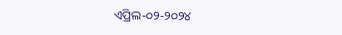ଏପ୍ରିଲ-୦୨-୨୦୨୪